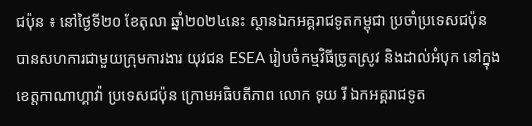ជប៉ុន ៖ នៅថ្ងៃទី២០ ខែតុលា ឆ្នាំ២០២៤នេះ ស្ថានឯកអគ្គរាជទូតកម្ពុជា ប្រចាំប្រទេសជប៉ុន បានសហការជាមួយក្រុមការងារ យុវជន ESEA រៀបចំកម្មវិធីច្រូតស្រូវ និងដាល់អំបុក នៅក្នុងខេត្តកាណាហ្គាវ៉ា ប្រទេសជប៉ុន ក្រោមអធិបតីភាព លោក ទុយ រី ឯកអគ្គរាជទូត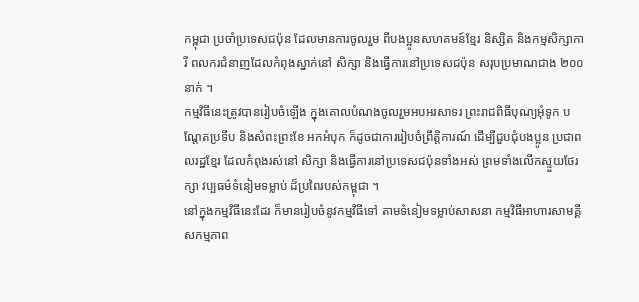កម្ពុជា ប្រចាំប្រទេសជប៉ុន ដែលមានការចូលរួម ពីបងប្អូនសហគមន៍ខ្មែរ និស្សិត និងកម្មសិក្សាការី ពលករជំនាញដែលកំពុងស្នាក់នៅ សិក្សា និងធ្វើការនៅប្រទេសជប៉ុន សរុបប្រមាណជាង ២០០នាក់ ។
កម្មវិធីនេះត្រូវបានរៀបចំឡើង ក្នុងគោលបំណងចូលរួមអបអរសាទរ ព្រះរាជពិធីបុណ្យអុំទូក បណ្តែតប្រទីប និងសំពះព្រះខែ អកអំបុក ក៏ដូចជាការរៀបចំព្រឹត្តិការណ៍ ដើម្បីជួបជុំបងប្អូន ប្រជាពលរដ្ឋខ្មែរ ដែលកំពុងរស់នៅ សិក្សា និងធ្វើការនៅប្រទេសជប៉ុនទាំងអស់ ព្រមទាំងលើកស្ទួយថែរក្សា វប្បធម៌ទំនៀមទម្លាប់ ដ៏ប្រពៃរបស់កម្ពុជា ។
នៅក្នុងកម្មវិធីនេះដែរ ក៏មានរៀបចំនូវកម្មវិធីទៅ តាមទំនៀមទម្លាប់សាសនា កម្មវិធីអាហារសាមគ្គី សកម្មភាព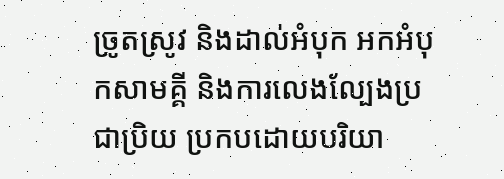ច្រូតស្រូវ និងដាល់អំបុក អកអំបុកសាមគ្គី និងការលេងល្បែងប្រជាប្រិយ ប្រកបដោយបរិយា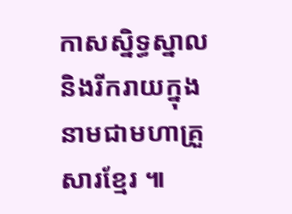កាសស្និទ្ធស្នាល និងរីករាយក្នុងនាមជាមហាគ្រួសារខ្មែរ ៕